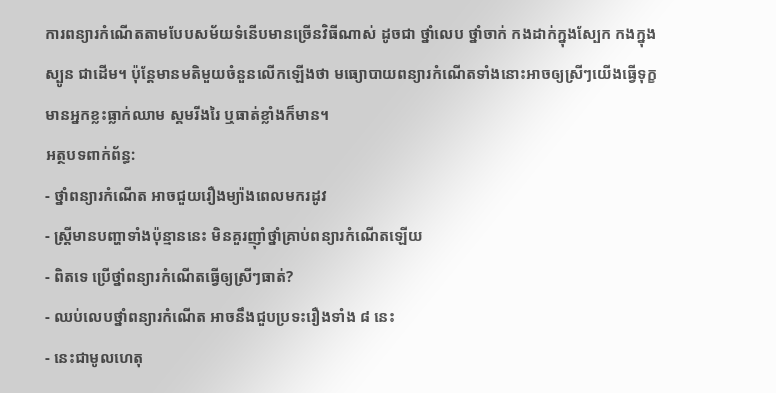ការពន្យារកំណើតតាមបែបសម័យទំនើបមានច្រើនវិធីណាស់ ដូចជា ថ្នាំលេប ថ្នាំចាក់ កងដាក់ក្នុងស្បែក កងក្នុងស្បូន ជាដើម។ ប៉ុន្តែមានមតិមួយចំនួនលើកឡើងថា មធ្យោបាយពន្យារកំណើតទាំងនោះអាចឲ្យស្រីៗយើងធ្វើទុក្ខ មានអ្នកខ្លះធ្លាក់ឈាម ស្គមរីងរៃ ឬធាត់ខ្លាំងក៏មាន។
អត្ថបទពាក់ព័ន្ធ:
- ថ្នាំពន្យារកំណើត អាចជួយរឿងម្យ៉ាងពេលមករដូវ
- ស្រ្តីមានបញ្ហាទាំងប៉ុន្មាននេះ មិនគួរញ៉ាំថ្នាំគ្រាប់ពន្យារកំណើតឡើយ
- ពិតទេ ប្រើថ្នាំពន្យារកំណើតធ្វើឲ្យស្រីៗធាត់?
- ឈប់លេបថ្នាំពន្យារកំណើត អាចនឹងជួបប្រទះរឿងទាំង ៨ នេះ
- នេះជាមូលហេតុ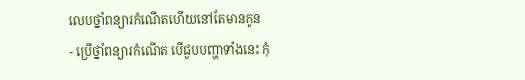លេបថ្នាំពន្យារកំណើតហើយនៅតែមានកូន
- ប្រើថ្នាំពន្យារកំណើត បើជួបបញ្ហាទាំងនេះ កុំ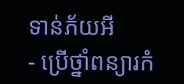ទាន់ភ័យអី
- ប្រើថ្នាំពន្យារកំ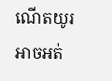ណើតយូរ អាចអត់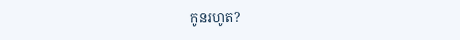កូនរហូត?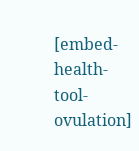[embed-health-tool-ovulation]